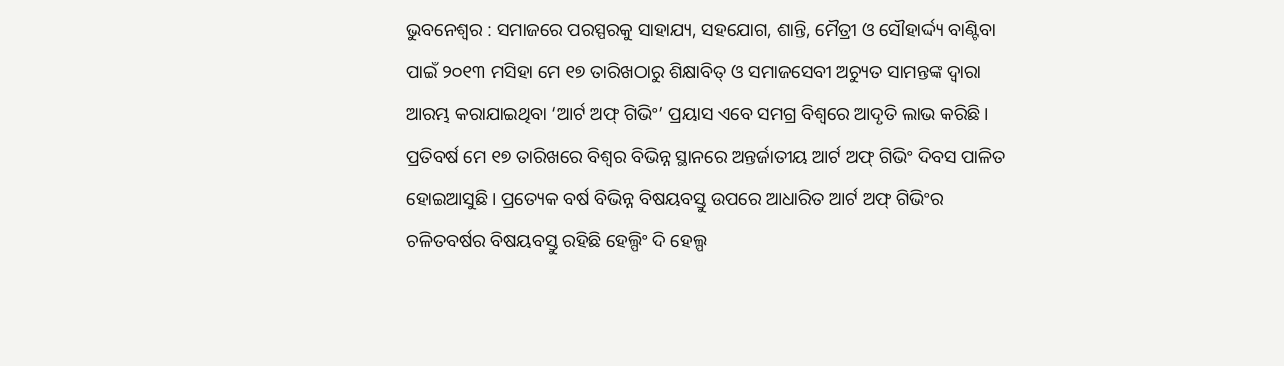ଭୁବନେଶ୍ୱର : ସମାଜରେ ପରସ୍ପରକୁ ସାହାଯ୍ୟ, ସହଯୋଗ, ଶାନ୍ତି, ମୈତ୍ରୀ ଓ ସୌହାର୍ଦ୍ଦ୍ୟ ବାଣ୍ଟିବା ପାଇଁ ୨୦୧୩ ମସିହା ମେ ୧୭ ତାରିଖଠାରୁ ଶିକ୍ଷାବିତ୍ ଓ ସମାଜସେବୀ ଅଚ୍ୟୁତ ସାମନ୍ତଙ୍କ ଦ୍ୱାରା ଆରମ୍ଭ କରାଯାଇଥିବା ‘ଆର୍ଟ ଅଫ୍ ଗିଭିଂ’ ପ୍ରୟାସ ଏବେ ସମଗ୍ର ବିଶ୍ୱରେ ଆଦୃତି ଲାଭ କରିଛି। ପ୍ରତିବର୍ଷ ମେ ୧୭ ତାରିଖରେ ବିଶ୍ୱର ବିଭିନ୍ନ ସ୍ଥାନରେ ଅନ୍ତର୍ଜାତୀୟ ଆର୍ଟ ଅଫ୍ ଗିଭିଂ ଦିବସ ପାଳିତ ହୋଇଆସୁଛି। ପ୍ରତ୍ୟେକ ବର୍ଷ ବିଭିନ୍ନ ବିଷୟବସ୍ତୁ ଉପରେ ଆଧାରିତ ଆର୍ଟ ଅଫ୍ ଗିଭିଂର ଚଳିତବର୍ଷର ବିଷୟବସ୍ତୁ ରହିଛି ହେଲ୍ପିଂ ଦି ହେଲ୍ପ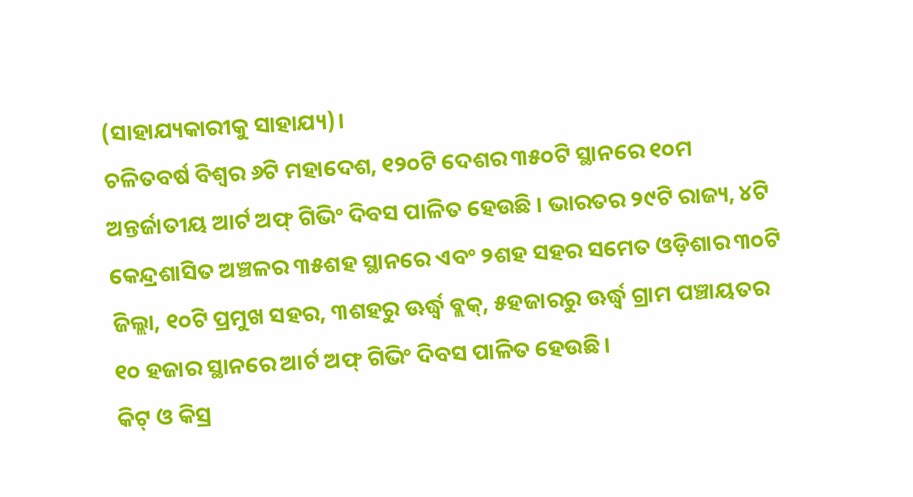(ସାହାଯ୍ୟକାରୀକୁ ସାହାଯ୍ୟ)।
ଚଳିତବର୍ଷ ବିଶ୍ୱର ୬ଟି ମହାଦେଶ, ୧୨୦ଟି ଦେଶର ୩୫୦ଟି ସ୍ଥାନରେ ୧୦ମ ଅନ୍ତର୍ଜାତୀୟ ଆର୍ଟ ଅଫ୍ ଗିଭିଂ ଦିବସ ପାଳିତ ହେଉଛି । ଭାରତର ୨୯ଟି ରାଜ୍ୟ, ୪ଟି କେନ୍ଦ୍ରଶାସିତ ଅଞ୍ଚଳର ୩୫ଶହ ସ୍ଥାନରେ ଏବଂ ୨ଶହ ସହର ସମେତ ଓଡ଼ିଶାର ୩୦ଟି ଜିଲ୍ଲା, ୧୦ଟି ପ୍ରମୁଖ ସହର, ୩ଶହରୁ ଊର୍ଦ୍ଧ୍ୱ ବ୍ଲକ୍, ୫ହଜାରରୁ ଊର୍ଦ୍ଧ୍ୱ ଗ୍ରାମ ପଞ୍ଚାୟତର ୧୦ ହଜାର ସ୍ଥାନରେ ଆର୍ଟ ଅଫ୍ ଗିଭିଂ ଦିବସ ପାଳିତ ହେଉଛି।
କିଟ୍ ଓ କିସ୍ର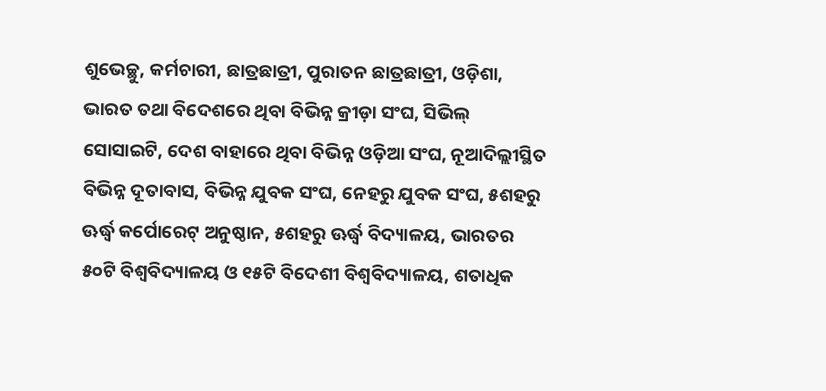ଶୁଭେଚ୍ଛୁ, କର୍ମଚାରୀ, ଛାତ୍ରଛାତ୍ରୀ, ପୁରାତନ ଛାତ୍ରଛାତ୍ରୀ, ଓଡ଼ିଶା, ଭାରତ ତଥା ବିଦେଶରେ ଥିବା ବିଭିନ୍ନ କ୍ରୀଡ଼ା ସଂଘ, ସିଭିଲ୍ ସୋସାଇଟି, ଦେଶ ବାହାରେ ଥିବା ବିଭିନ୍ନ ଓଡ଼ିଆ ସଂଘ, ନୂଆଦିଲ୍ଲୀସ୍ଥିତ ବିଭିନ୍ନ ଦୂତାବାସ, ବିଭିନ୍ନ ଯୁବକ ସଂଘ, ନେହରୁ ଯୁବକ ସଂଘ, ୫ଶହରୁ ଊର୍ଦ୍ଧ୍ୱ କର୍ପୋରେଟ୍ ଅନୁଷ୍ଠାନ, ୫ଶହରୁ ଊର୍ଦ୍ଧ୍ୱ ବିଦ୍ୟାଳୟ, ଭାରତର ୫୦ଟି ବିଶ୍ୱବିଦ୍ୟାଳୟ ଓ ୧୫ଟି ବିଦେଶୀ ବିଶ୍ୱବିଦ୍ୟାଳୟ, ଶତାଧିକ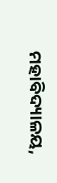ମହାବିଦ୍ୟାଳୟ,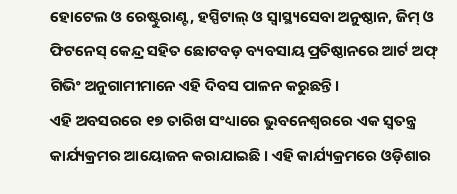ହୋଟେଲ ଓ ରେଷ୍ଟୁରାଣ୍ଟ, ହସ୍ପିଟାଲ୍ ଓ ସ୍ୱାସ୍ଥ୍ୟସେବା ଅନୁଷ୍ଠାନ, ଜିମ୍ ଓ ଫିଟନେସ୍ କେନ୍ଦ୍ର ସହିତ ଛୋଟବଡ଼ ବ୍ୟବସାୟ ପ୍ରତିଷ୍ଠାନରେ ଆର୍ଟ ଅଫ୍ ଗିଭିଂ ଅନୁଗାମୀମାନେ ଏହି ଦିବସ ପାଳନ କରୁଛନ୍ତି।
ଏହି ଅବସରରେ ୧୭ ତାରିଖ ସଂଧ୍ୟାରେ ଭୁବନେଶ୍ୱରରେ ଏକ ସ୍ୱତନ୍ତ୍ର କାର୍ଯ୍ୟକ୍ରମର ଆୟୋଜନ କରାଯାଇଛି । ଏହି କାର୍ଯ୍ୟକ୍ରମରେ ଓଡ଼ିଶାର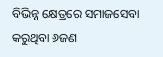ବିଭିନ୍ନ କ୍ଷେତ୍ରରେ ସମାଜସେବା କରୁଥିବା ୬ଜଣ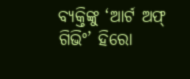ବ୍ୟକ୍ତିଙ୍କୁ ‘ଆର୍ଟ ଅଫ୍ ଗିଭିଂ’ ହିରୋ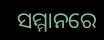ସମ୍ମାନରେ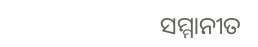ସମ୍ମାନୀତ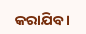କରାଯିବ ।